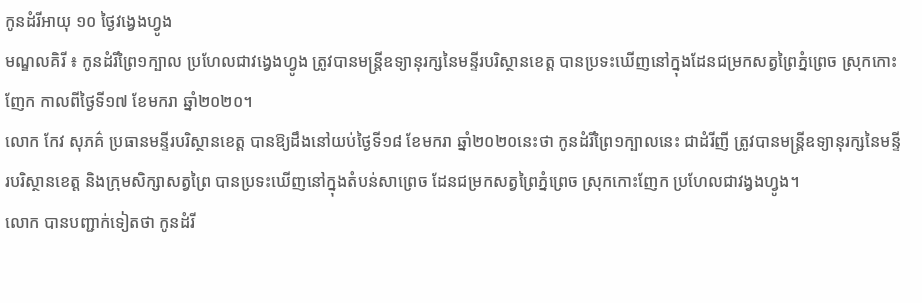កូនដំរីអាយុ ១០ ថ្ងៃវង្វេងហ្វូង
មណ្ឌលគិរី ៖ កូនដំរីព្រៃ១ក្បាល ប្រហែលជាវង្វេងហ្វូង ត្រូវបានមន្រ្តីឧទ្យានុរក្សនៃមន្ទីរបរិស្ថានខេត្ត បានប្រទះឃើញនៅក្នុងដែនជម្រកសត្វព្រៃភ្នំព្រេច ស្រុកកោះញែក កាលពីថ្ងៃទី១៧ ខែមករា ឆ្នាំ២០២០។
លោក កែវ សុភគ៌ ប្រធានមន្ទីរបរិស្ថានខេត្ត បានឱ្យដឹងនៅយប់ថ្ងៃទី១៨ ខែមករា ឆ្នាំ២០២០នេះថា កូនដំរីព្រៃ១ក្បាលនេះ ជាដំរីញី ត្រូវបានមន្រ្តីឧទ្យានុរក្សនៃមន្ទីរបរិស្ថានខេត្ត និងក្រុមសិក្សាសត្វព្រៃ បានប្រទះឃើញនៅក្នុងតំបន់សាព្រេច ដែនជម្រកសត្វព្រៃភ្នំព្រេច ស្រុកកោះញែក ប្រហែលជាវង្វងហ្វូង។
លោក បានបញ្ជាក់ទៀតថា កូនដំរី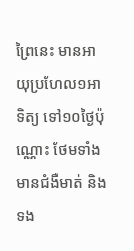ព្រៃនេះ មានអាយុប្រហែល១អាទិត្យ ទៅ១០ថ្ងៃប៉ុណ្ណោះ ថែមទាំងមានជំងឺមាត់ និងទង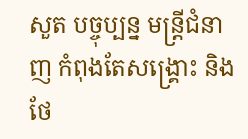សួត បច្ចុប្បន្ន មន្រ្តីជំនាញ កំពុងតែសង្គ្រោះ និងថែ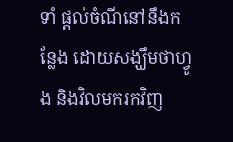ទាំ ផ្តល់ចំណីនៅនឹងកន្លែង ដោយសង្ឃឹមថាហ្វូង និងវិលមករកវិញ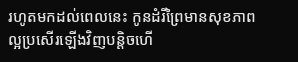រហូតមកដល់ពេលនេះ កូនដំរីព្រៃមានសុខភាពល្អប្រសើរឡើងវិញបន្តិចហើ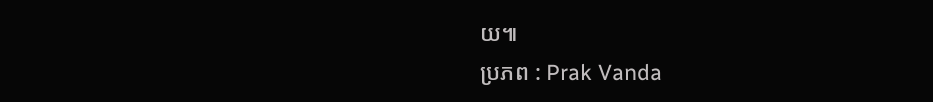យ៕
ប្រភព : Prak Vanda